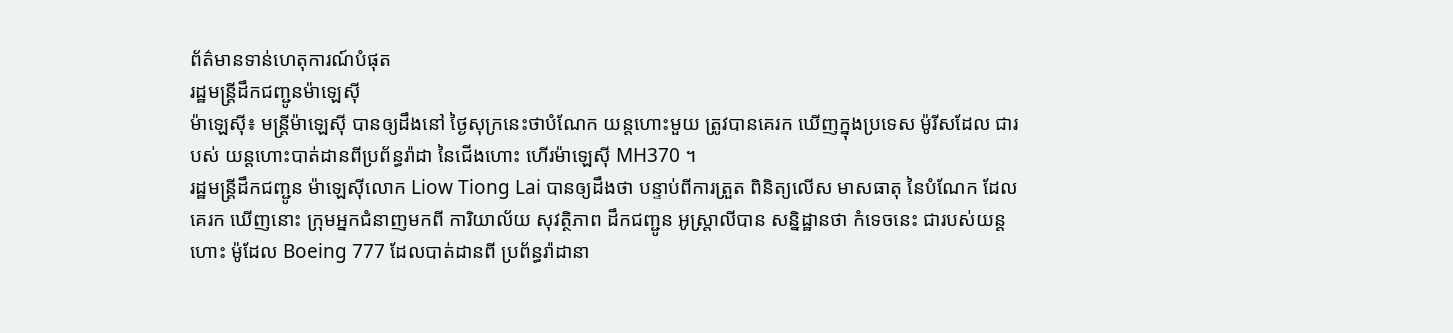ព័ត៌មានទាន់ហេតុការណ៍បំផុត
រដ្ឋមន្ត្រីដឹកជញ្ជូនម៉ាឡេសុី
ម៉ាឡេស៊ី៖ មន្ត្រីម៉ាឡេស៊ី បានឲ្យដឹងនៅ ថ្ងៃសុក្រនេះថាបំណែក យន្តហោះមួយ ត្រូវបានគេរក ឃើញក្នុងប្រទេស ម៉ូរីសដែល ជារបស់ យន្តហោះបាត់ដានពីប្រព័ន្ធរ៉ាដា នៃជើងហោះ ហើរម៉ាឡេស៊ី MH370 ។
រដ្ឋមន្ត្រីដឹកជញ្ជូន ម៉ាឡេស៊ីលោក Liow Tiong Lai បានឲ្យដឹងថា បន្ទាប់ពីការត្រួត ពិនិត្យលើស មាសធាតុ នៃបំណែក ដែលគេរក ឃើញនោះ ក្រុមអ្នកជំនាញមកពី ការិយាល័យ សុវត្ថិភាព ដឹកជញ្ជូន អូស្ត្រាលីបាន សន្និដ្ឋានថា កំទេចនេះ ជារបស់យន្តហោះ ម៉ូដែល Boeing 777 ដែលបាត់ដានពី ប្រព័ន្ធរ៉ាដានា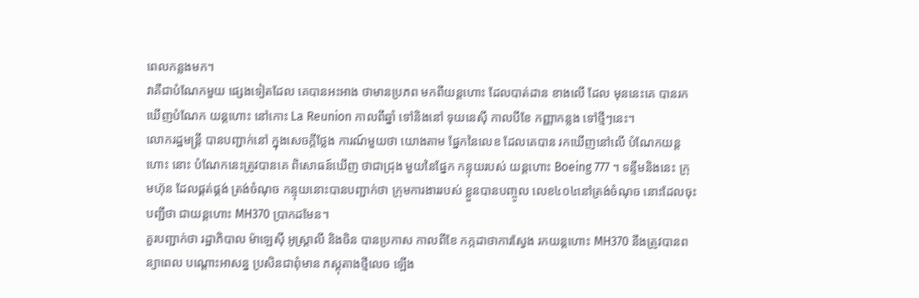ពេលកន្លងមក។
វាគឺជាបំណែកមួយ ផ្សេងទៀតដែល គេបានអះអាង ថាមានប្រភព មកពីយន្តហោះ ដែលបាត់ដាន ខាងលើ ដែល មុននេះគេ បានរកឃើញបំណែក យន្តហោះ នៅកោះ La Reunion កាលពីឆ្នាំ ទៅនិងនៅ ទុយនេស៊ី កាលបីខែ កញ្ញាកន្លង ទៅថ្មីៗនេះ។
លោករដ្ឋមន្ត្រី បានបញ្ជាក់នៅ ក្នុងសេចក្តីថ្លែង ការណ៍មួយថា យោងតាម ផ្នែកនៃលេខ ដែលគេបាន រកឃើញនៅលើ បំណែកយន្តហោះ នោះ បំណែកនេះត្រូវបានគេ ពិសោធន៍ឃើញ ថាជាជ្រុង មួយនៃផ្នែក កន្ទុយរបស់ យន្តហោះ Boeing 777 ។ ទន្ទឹមនិងនេះ ក្រុមហ៊ុន ដែលផ្គត់ផ្គង់ ត្រង់ចំណុច កន្ទុយនោះបានបញ្ជាក់ថា ក្រុមការងាររបស់ ខ្លួនបានបញ្ចូល លេខ៤០៤នៅត្រង់ចំណុច នោះដែលចុះបញ្ជីថា ជាយន្តហោះ MH370 ប្រាកដមែន។
គួរបញ្ជាក់ថា រដ្ឋាភិបាល ម៉ាឡេស៊ី អូស្ត្រាលី និងចិន បានប្រកាស កាលពីខែ កក្កដាថាការស្វែង រកយន្តហោះ MH370 នឹងត្រូវបានពន្យាពេល បណ្តោះអាសន្ន ប្រសិនជាពុំមាន ភស្តុតាងថ្មីលេច ឡើង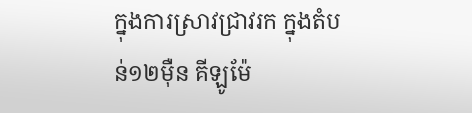ក្នុងការស្រាវជ្រាវរក ក្នុងតំបន់១២ម៉ឺន គីឡូម៉ែ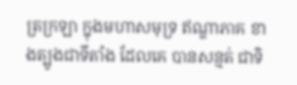ត្រក្រឡា ក្នុងមហាសមុទ្រ ឥណ្ឌាភាគ ខាងត្បូងជាទីតាំង ដែលគេ បានសន្មត់ ជាទិ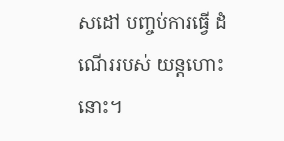សដៅ បញ្ចប់ការធ្វើ ដំណើររបស់ យន្តហោះនោះ។